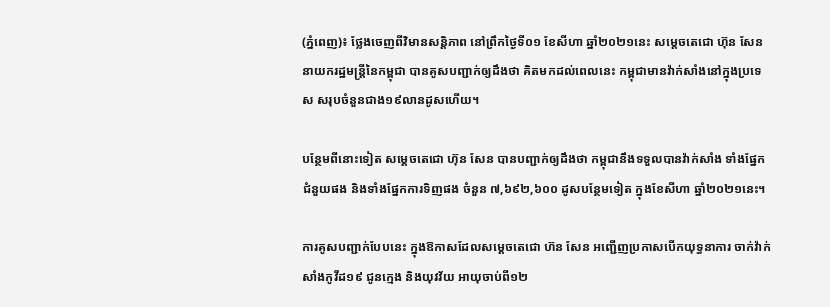(ភ្នំពេញ)៖ ថ្លែងចេញពីវិមានសន្ដិភាព នៅព្រឹកថ្ងៃទី០១ ខែសីហា ឆ្នាំ២០២១នេះ សម្ដេចតេជោ ហ៊ុន សែន នាយករដ្ឋមន្ដ្រីនៃកម្ពុជា បានគូសបញ្ជាក់ឲ្យដឹងថា គិតមកដល់ពេលនេះ កម្ពុជាមានវ៉ាក់សាំងនៅក្នុងប្រទេស សរុបចំនួនជាង១៩លានដូសហើយ។

បន្ថែមពីនោះទៀត សម្ដេចតេជោ ហ៊ុន សែន បានបញ្ជាក់ឲ្យដឹងថា កម្ពុជានឹងទទួលបានវ៉ាក់សាំង ទាំងផ្នែកជំនួយផង និងទាំងផ្នែកការទិញផង ចំនួន ៧,៦៩២,៦០០ ដូសបន្ថែមទៀត ក្នុងខែសីហា ឆ្នាំ២០២១នេះ។

ការគូសបញ្ជាក់បែបនេះ ក្នុងឱកាសដែលសម្ដេចតេជោ ហ៊ន សែន អញ្ជើញប្រកាសបើកយុទ្ធនាការ ចាក់វ៉ាក់សាំងកូវីដ១៩ ជូនក្មេង និងយុវវ័យ អាយុចាប់ពី១២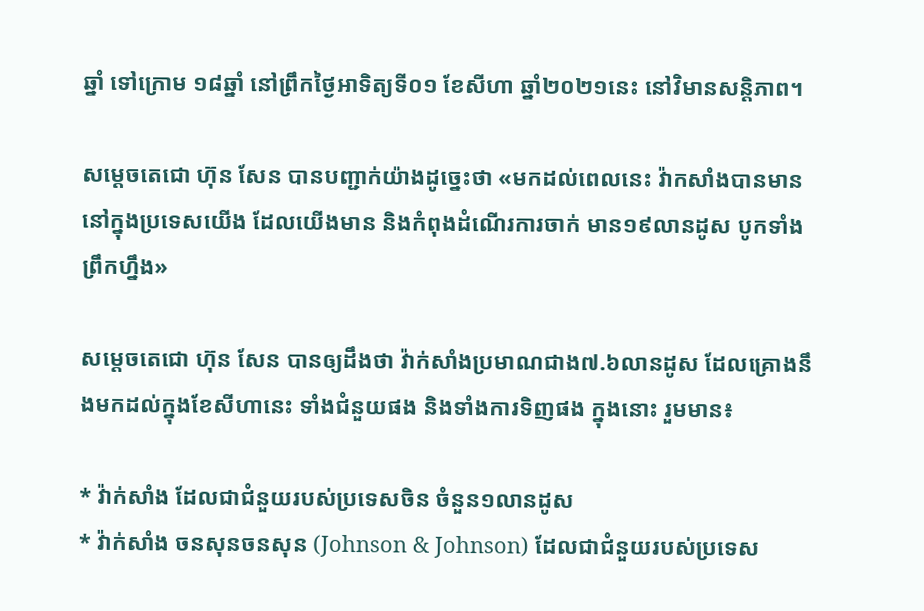ឆ្នាំ ទៅក្រោម ១៨ឆ្នាំ នៅព្រឹកថ្ងៃអាទិត្យទី០១ ខែសីហា ឆ្នាំ២០២១នេះ នៅវិមានសន្តិភាព។

សម្ដេចតេជោ ហ៊ុន សែន បានបញ្ជាក់យ៉ាងដូច្នេះថា «មកដល់ពេលនេះ វ៉ាកសាំងបានមាននៅក្នុងប្រទេសយើង ដែលយើងមាន និងកំពុងដំណើរការចាក់ មាន១៩លានដូស បូកទាំងព្រឹកហ្នឹង»

សម្ដេចតេជោ ហ៊ុន សែន បានឲ្យដឹងថា វ៉ាក់សាំងប្រមាណជាង៧.៦លានដូស ដែលគ្រោងនឹងមកដល់ក្នុងខែសីហានេះ ទាំងជំនួយផង និងទាំងការទិញផង ក្នុងនោះ រួមមាន៖

* វ៉ាក់សាំង ដែលជាជំនួយរបស់ប្រទេសចិន ចំនួន១លានដូស
* វ៉ាក់សាំង ចនសុនចនសុន (Johnson & Johnson) ដែលជាជំនួយរបស់ប្រទេស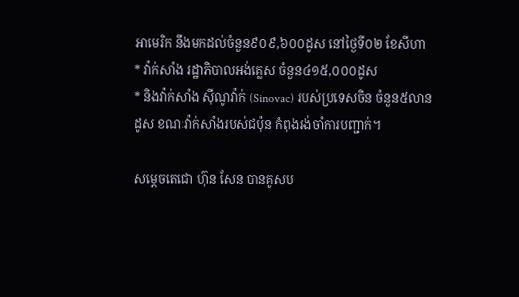អាមេរិក នឹងមកដល់ចំនួន៩០៩,៦០០ដូស នៅថ្ងៃទី០២ ខែសីហា
* វ៉ាក់សាំង រដ្ឋាភិបាលអង់គ្លេស ចំនួន៤១៥,០០០ដូស
* និងវ៉ាក់សាំង ស៊ីណូវ៉ាក់ (Sinovac) របស់ប្រទេសចិន ចំនួន៥លានដូស ខណៈវ៉ាក់សាំងរបស់ជប៉ុន កំពុងរង់ចាំការបញ្ជាក់។

សម្ដេចតេជោ ហ៊ុន សែន បានគូសប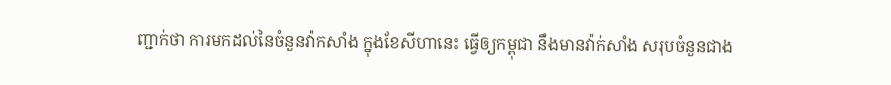ញ្ជាក់ថា ការមកដល់នៃចំនួនវ៉ាកសាំង ក្នុងខែសីហានេះ ធ្វើឲ្យកម្ពុជា នឹងមានវ៉ាក់សាំង សរុបចំនួនជាង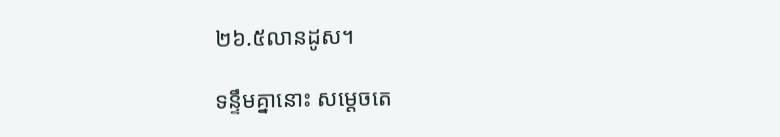២៦.៥លានដូស។

ទន្ទឹមគ្នានោះ សម្ដេចតេ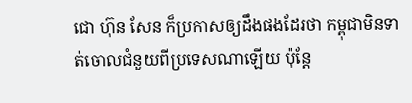ជោ ហ៊ុន សែន ក៏ប្រកាសឲ្យដឹងផងដែរថា កម្ពុជាមិនទាត់ចោលជំនួយពីប្រទេសណាឡើយ ប៉ុន្តែ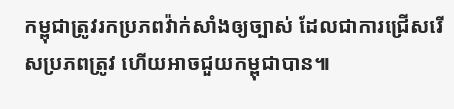កម្ពុជាត្រូវរកប្រភពវ៉ាក់សាំងឲ្យច្បាស់ ដែលជាការជ្រើសរើសប្រភពត្រូវ ហើយអាចជួយកម្ពុជាបាន៕